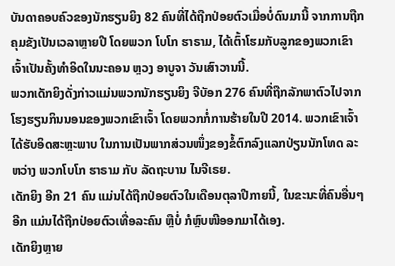ບັນດາຄອບຄົວຂອງນັກຮຽນຍິງ 82 ຄົນທີ່ໄດ້ຖືກປ່ອຍຕົວເມື່ອບໍ່ດົນມານີ້ ຈາກການຖືກ
ຄຸມຂັງເປັນເວລາຫຼາຍປີ ໂດຍພວກ ໂບໂກ ຮາຣາມ, ໄດ້ເຕົ້າໂຮມກັບລູກຂອງພວກເຂົາ
ເຈົ້າເປັນຄັ້ງທຳອິດໃນນະຄອນ ຫຼວງ ອາບູຈາ ວັນເສົາວານນີ້.
ພວກເດັກຍິງດັ່ງກ່າວແມ່ນພວກນັກຮຽນຍິງ ຈີບັອກ 276 ຄົນທີ່ຖືກລັກພາຕົວໄປຈາກ
ໂຮງຮຽນກິນນອນຂອງພວກເຂົາເຈົ້າ ໂດຍພວກກໍ່ການຮ້າຍໃນປີ 2014. ພວກເຂົາເຈົ້າ
ໄດ້ຮັບອິດສະຫຼະພາບ ໃນການເປັນພາກສ່ວນໜຶ່ງຂອງຂໍ້ຕົກລົງແລກປ່ຽນນັກໂທດ ລະ
ຫວ່າງ ພວກໂບໂກ ຮາຣາມ ກັບ ລັດຖະບານ ໄນຈີເຣຍ.
ເດັກຍິງ ອີກ 21 ຄົນ ແມ່ນໄດ້ຖືກປ່ອຍຕົວໃນເດືອນຕຸລາປີກາຍນີ້, ໃນຂະນະທີ່ຄົນອື່ນໆ
ອີກ ແມ່ນໄດ້ຖືກປ່ອຍຕົວເທື່ອລະຄົນ ຫຼືບໍ່ ກໍຫຼົບໜີອອກມາໄດ້ເອງ.
ເດັກຍິງຫຼາຍ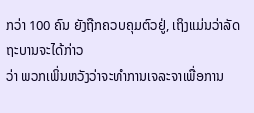ກວ່າ 100 ຄົນ ຍັງຖືກຄວບຄຸມຕົວຢູ່, ເຖິງແມ່ນວ່າລັດຖະບານຈະໄດ້ກ່າວ
ວ່າ ພວກເພິ່ນຫວັງວ່າຈະທຳການເຈລະຈາເພື່ອການ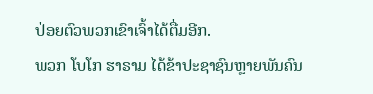ປ່ອຍຕົວພວກເຂົາເຈົ້າໄດ້ຕື່ມອີກ.
ພວກ ໂບໂກ ຮາຣາມ ໄດ້ຂ້າປະຊາຊົນຫຼາຍພັນຄົນ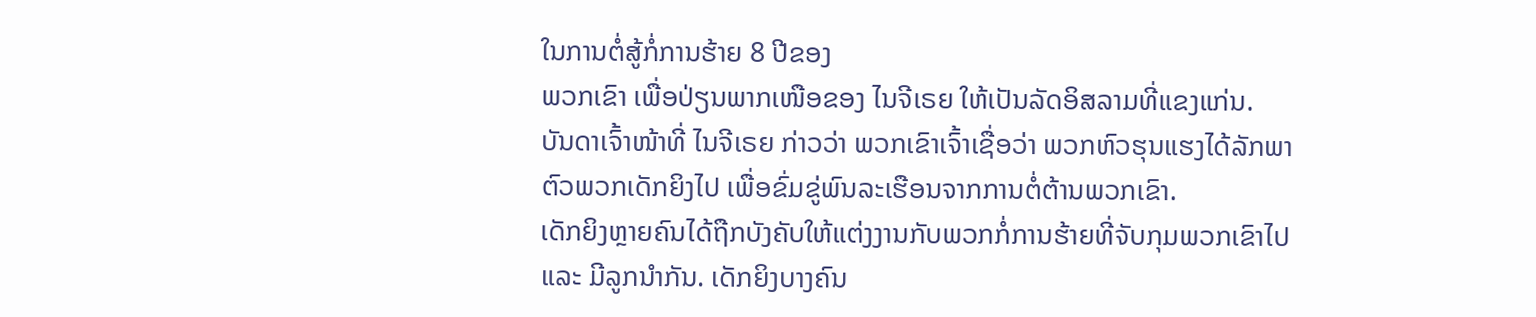ໃນການຕໍ່ສູ້ກໍ່ການຮ້າຍ 8 ປີຂອງ
ພວກເຂົາ ເພື່ອປ່ຽນພາກເໜືອຂອງ ໄນຈີເຣຍ ໃຫ້ເປັນລັດອິສລາມທີ່ແຂງແກ່ນ.
ບັນດາເຈົ້າໜ້າທີ່ ໄນຈີເຣຍ ກ່າວວ່າ ພວກເຂົາເຈົ້າເຊື່ອວ່າ ພວກຫົວຮຸນແຮງໄດ້ລັກພາ
ຕົວພວກເດັກຍິງໄປ ເພື່ອຂົ່ມຂູ່ພົນລະເຮືອນຈາກການຕໍ່ຕ້ານພວກເຂົາ.
ເດັກຍິງຫຼາຍຄົນໄດ້ຖືກບັງຄັບໃຫ້ແຕ່ງງານກັບພວກກໍ່ການຮ້າຍທີ່ຈັບກຸມພວກເຂົາໄປ
ແລະ ມີລູກນຳກັນ. ເດັກຍິງບາງຄົນ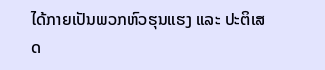ໄດ້ກາຍເປັນພວກຫົວຮຸນແຮງ ແລະ ປະຕິເສດ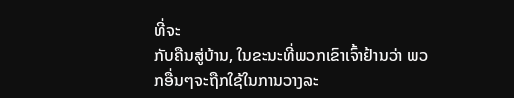ທີ່ຈະ
ກັບຄືນສູ່ບ້ານ, ໃນຂະນະທີ່ພວກເຂົາເຈົ້າຢ້ານວ່າ ພວກອື່ນໆຈະຖືກໃຊ້ໃນການວາງລະ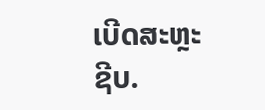ເບີດສະຫຼະຊີບ.